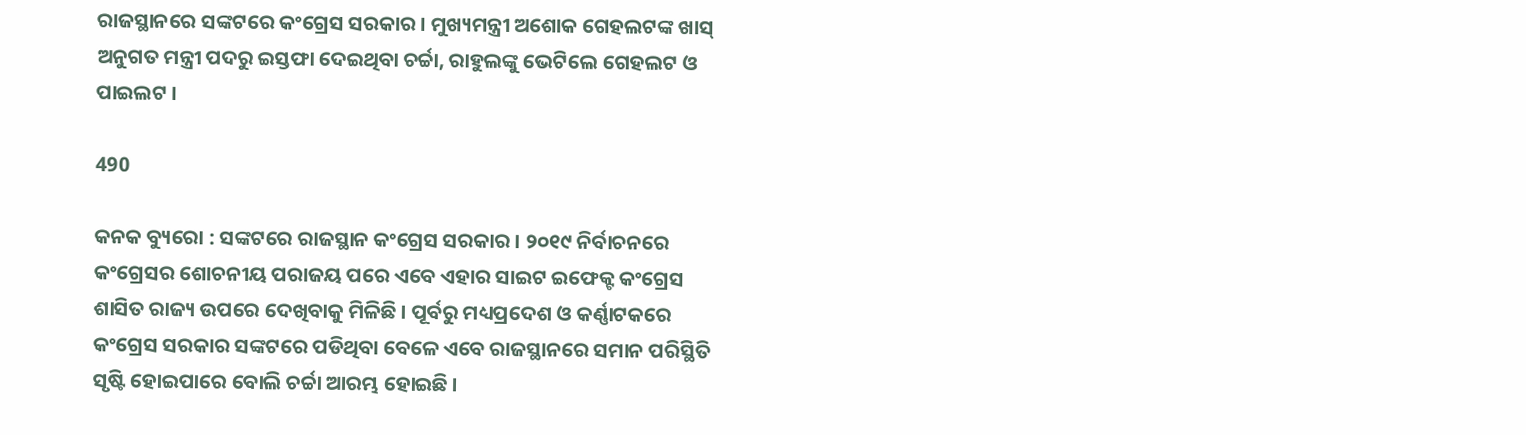ରାଜସ୍ଥାନରେ ସଙ୍କଟରେ କଂଗ୍ରେସ ସରକାର । ମୁଖ୍ୟମନ୍ତ୍ରୀ ଅଶୋକ ଗେହଲଟଙ୍କ ଖାସ୍ ଅନୁଗତ ମନ୍ତ୍ରୀ ପଦରୁ ଇସ୍ତଫା ଦେଇଥିବା ଚର୍ଚ୍ଚା, ରାହୁଲଙ୍କୁ ଭେଟିଲେ ଗେହଲଟ ଓ ପାଇଲଟ ।

490

କନକ ବ୍ୟୁରୋ : ସଙ୍କଟରେ ରାଜସ୍ଥାନ କଂଗ୍ରେସ ସରକାର । ୨୦୧୯ ନିର୍ବାଚନରେ କଂଗ୍ରେସର ଶୋଚନୀୟ ପରାଜୟ ପରେ ଏବେ ଏହାର ସାଇଟ ଇଫେକ୍ଟ କଂଗ୍ରେସ ଶାସିତ ରାଜ୍ୟ ଉପରେ ଦେଖିବାକୁ ମିଳିଛି । ପୂର୍ବରୁ ମଧ୍ୟପ୍ରଦେଶ ଓ କର୍ଣ୍ଣାଟକରେ କଂଗ୍ରେସ ସରକାର ସଙ୍କଟରେ ପଡିଥିବା ବେଳେ ଏବେ ରାଜସ୍ଥାନରେ ସମାନ ପରିସ୍ଥିତି ସୃଷ୍ଟି ହୋଇପାରେ ବୋଲି ଚର୍ଚ୍ଚା ଆରମ୍ଭ ହୋଇଛି ।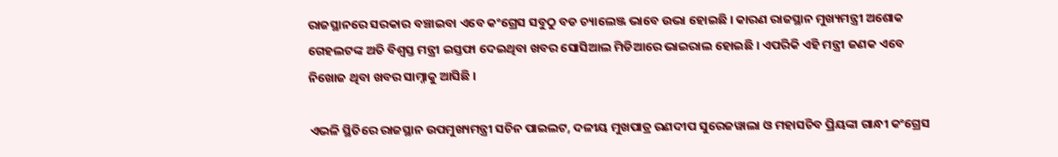ରାଜସ୍ଥାନରେ ସରକାର ବଞ୍ଚାଇବା ଏବେ କଂଗ୍ରେସ ସବୁଠୁ ବଡ ଚ୍ୟାଲେଞ୍ଜ ଭାବେ ଉଭା ହୋଇଛି । କାରଣ ରାଜସ୍ଥାନ ମୁଖ୍ୟମନ୍ତ୍ରୀ ଅଶୋକ ଗେହଲଟଙ୍କ ଅତି ବିଶ୍ୱସ୍ତ ମନ୍ତ୍ରୀ ଇସ୍ତଫା ଦେଇଥିବା ଖବର ସୋସିଆଲ ମିଡିଆରେ ଭାଇରାଲ ହୋଇଛି । ଏପରିକି ଏହି ମନ୍ତ୍ରୀ ଜଣକ ଏବେ ନିଖୋଜ ଥିବା ଖବର ସାମ୍ନାକୁ ଆସିଛି ।

ଏଭଳି ସ୍ଥିତିରେ ରାଜସ୍ଥାନ ଉପମୁଖ୍ୟମନ୍ତ୍ରୀ ସଚିନ ପାଇଲଟ, ଦଳୀୟ ମୁଖପାତ୍ର ରଣଦୀପ ସୁରେଜୱାଲା ଓ ମହାସଚିବ ପ୍ରିୟଙ୍କା ଗାନ୍ଧୀ କଂଗ୍ରେସ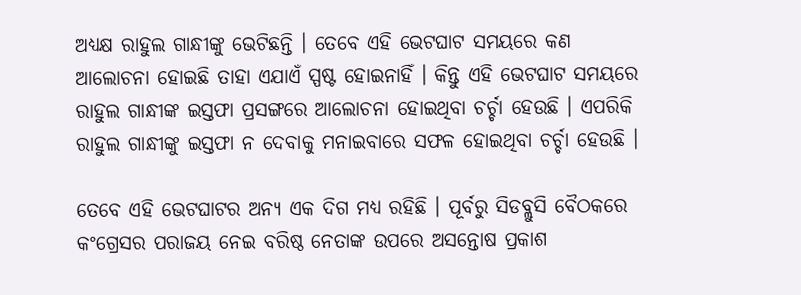ଅଧ୍ୟକ୍ଷ ରାହୁଲ ଗାନ୍ଧୀଙ୍କୁ ଭେଟିଛନ୍ତି । ତେବେ ଏହି ଭେଟଘାଟ ସମୟରେ କଣ ଆଲୋଚନା ହୋଇଛି ତାହା ଏଯାଏଁ ସ୍ପଷ୍ଟ ହୋଇନାହିଁ । କିନ୍ତୁ ଏହି ଭେଟଘାଟ ସମୟରେ ରାହୁଲ ଗାନ୍ଧୀଙ୍କ ଇସ୍ତଫା ପ୍ରସଙ୍ଗରେ ଆଲୋଚନା ହୋଇଥିବା ଚର୍ଚ୍ଚା ହେଉଛି । ଏପରିକି ରାହୁଲ ଗାନ୍ଧୀଙ୍କୁ ଇସ୍ତଫା ନ ଦେବାକୁ ମନାଇବାରେ ସଫଳ ହୋଇଥିବା ଚର୍ଚ୍ଚା ହେଉଛି ।

ତେବେ ଏହି ଭେଟଘାଟର ଅନ୍ୟ ଏକ ଦିଗ ମଧ୍ୟ ରହିଛି । ପୂର୍ବରୁ ସିଡବ୍ଲୁସି ବୈଠକରେ କଂଗ୍ରେସର ପରାଜୟ ନେଇ ବରିଷ୍ଠ ନେତାଙ୍କ ଉପରେ ଅସନ୍ତୋଷ ପ୍ରକାଶ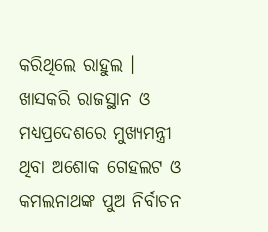କରିଥିଲେ ରାହୁଲ । ଖାସକରି ରାଜସ୍ଥାନ ଓ ମଧ୍ୟପ୍ରଦେଶରେ ମୁଖ୍ୟମନ୍ତ୍ରୀ ଥିବା ଅଶୋକ ଗେହଲଟ ଓ କମଲନାଥଙ୍କ ପୁଅ ନିର୍ବାଚନ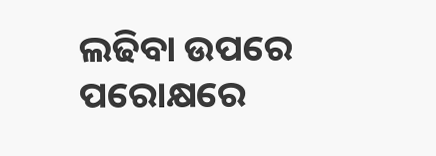ଲଢିବା ଉପରେ ପରୋକ୍ଷରେ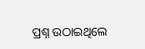ପ୍ରଶ୍ନ ଉଠାଇଥିଲେ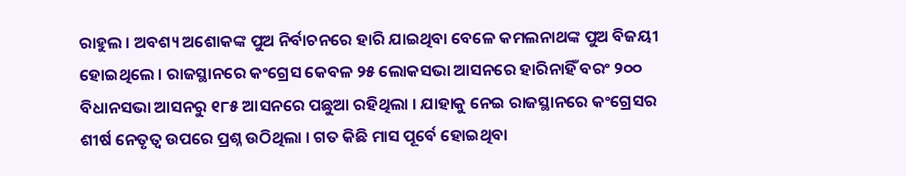ରାହୁଲ । ଅବଶ୍ୟ ଅଶୋକଙ୍କ ପୁଅ ନିର୍ବାଚନରେ ହାରି ଯାଇଥିବା ବେଳେ କମଲନାଥଙ୍କ ପୁଅ ବିଜୟୀ ହୋଇଥିଲେ । ରାଜସ୍ଥାନରେ କଂଗ୍ରେସ କେବଳ ୨୫ ଲୋକସଭା ଆସନରେ ହାରିନାହିଁ ବରଂ ୨୦୦ ବିଧାନସଭା ଆସନରୁ ୧୮୫ ଆସନରେ ପଛୁଆ ରହିଥିଲା । ଯାହାକୁ ନେଇ ରାଜସ୍ଥାନରେ କଂଗ୍ରେସର ଶୀର୍ଷ ନେତୃତ୍ୱ ଉପରେ ପ୍ରଶ୍ନ ଉଠିଥିଲା । ଗତ କିଛି ମାସ ପୂର୍ବେ ହୋଇଥିବା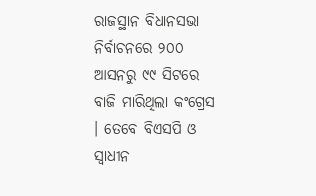ରାଜସ୍ଥାନ ବିଧାନସଭା ନିର୍ବାଚନରେ ୨୦୦ ଆସନରୁ ୯୯ ସିଟରେ ବାଜି ମାରିଥିଲା କଂଗ୍ରେସ । ତେବେ ବିଏସପି ଓ ସ୍ୱାଧୀନ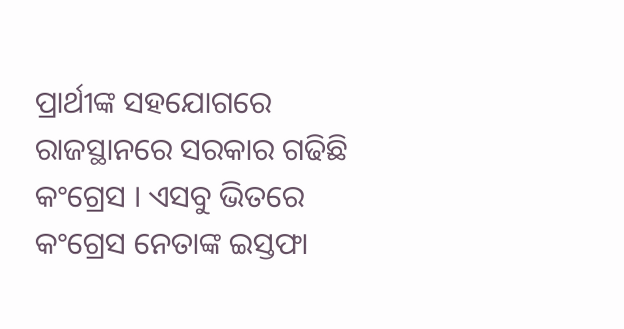ପ୍ରାର୍ଥୀଙ୍କ ସହଯୋଗରେ ରାଜସ୍ଥାନରେ ସରକାର ଗଢିଛି କଂଗ୍ରେସ । ଏସବୁ ଭିତରେ କଂଗ୍ରେସ ନେତାଙ୍କ ଇସ୍ତଫା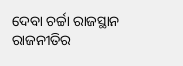ଦେବା ଚର୍ଚ୍ଚା ରାଜସ୍ଥାନ ରାଜନୀତିର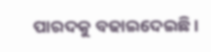ପାରଦକୁ ବଢାଇଦେଇଛି ।